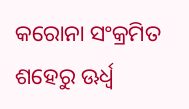କରୋନା ସଂକ୍ରମିତ ଶହେରୁ ଊର୍ଧ୍ବ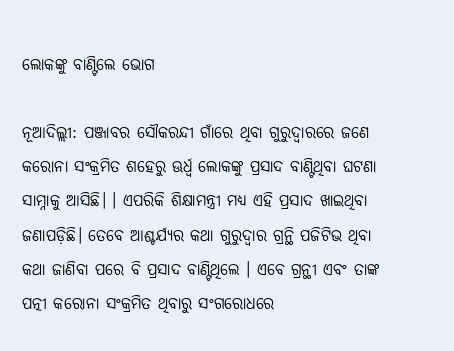ଲୋକଙ୍କୁ ବାଣ୍ଟିଲେ ଭୋଗ

ନୂଆଦିଲ୍ଲୀ: ପଞ୍ଜାବର ସୌକରନ୍ଦୀ ଗାଁରେ ଥିବା ଗୁରୁଦ୍ୱାରରେ ଜଣେ କରୋନା ସଂକ୍ରମିତ ଶହେରୁ ଊର୍ଧ୍ବ ଲୋକଙ୍କୁ ପ୍ରସାଦ ବାଣ୍ଟିଥିବା ଘଟଣା ସାମ୍ନାକୁ ଆସିଛି। । ଏପରିକି ଶିକ୍ଷାମନ୍ତ୍ରୀ ମଧ୍ୟ ଏହି ପ୍ରସାଦ ଖାଇଥିବା ଜଣାପଡ଼ିଛି। ତେବେ ଆଶ୍ଚର୍ଯ୍ୟର କଥା ଗୁରୁଦ୍ୱାର ଗ୍ରନ୍ଥି ପଜିଟିଭ ଥିବା କଥା ଜାଣିବା ପରେ ବି ପ୍ରସାଦ ବାଣ୍ଟିଥିଲେ । ଏବେ ଗ୍ରନ୍ଥୀ ଏବଂ ତାଙ୍କ ପତ୍ନୀ କରୋନା ସଂକ୍ରମିତ ଥିବାରୁ ସଂଗରୋଧରେ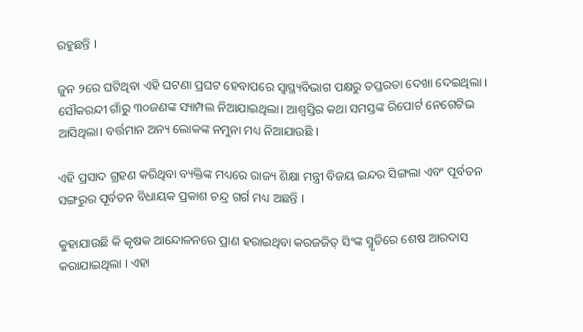ରହୁଛନ୍ତି ।

ଜୁନ ୨ରେ ଘଟିଥିବା ଏହି ଘଟଣା ପ୍ରଘଟ ହେବାପ‌ରେ ସ୍ୱାସ୍ଥ୍ୟବିଭାଗ ପକ୍ଷରୁ ତପ୍ତରତା ଦେଖା ଦେଇଥିଲା । ସୌକରନ୍ଦୀ ଗାଁରୁ ୩୦ଜଣଙ୍କ ସ୍ୟାମ୍ପଲ ନିଆଯାଇଥିଲା। ଆଶ୍ବସ୍ତିର କଥା ସମସ୍ତଙ୍କ ରିପୋର୍ଟ ନେଗେଟିଭ ଆସିଥିଲା। ବର୍ତ୍ତମାନ ଅନ୍ୟ ଲୋକଙ୍କ ନମୁନା ମଧ୍ୟ ନିଆଯାଉଛି ।

ଏହି ପ୍ରସାଦ ଗ୍ରହଣ କରିଥିବା ବ୍ୟକ୍ତିଙ୍କ ମଧ୍ୟରେ ରାଜ୍ୟ ଶିକ୍ଷା ମନ୍ତ୍ରୀ ବିଜୟ ଇନ୍ଦର ସିଙ୍ଗଲା ଏବଂ ପୂର୍ବତନ ସଙ୍ଗରୁର ପୂର୍ବତନ ବିଧାୟକ ପ୍ରକାଶ ଚନ୍ଦ୍ର ଗର୍ଗ ମଧ୍ୟ ଅଛନ୍ତି ।

କୁହାଯାଉଛି କି କୃଷକ ଆନ୍ଦୋଳନରେ ପ୍ରାଣ ହରାଇଥିବା କରଜଜିତ୍ ସିଂଙ୍କ ସ୍ମୃତିରେ ଶେଷ ଆରଦାସ କରାଯାଇଥିଲା । ଏହା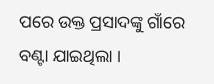ପରେ ଉକ୍ତ ପ୍ରସାଦଙ୍କୁ ଗାଁରେ ବଣ୍ଟା ଯାଇଥିଲା ।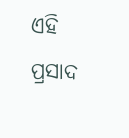ଏହି ପ୍ରସାଦ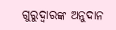ଗୁରୁଦ୍ୱାରଙ୍କ ଅନୁଦାନ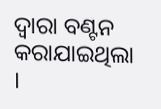ଦ୍ୱାରା ବଣ୍ଟନ କରାଯାଇଥିଲା ।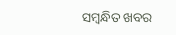ସମ୍ବନ୍ଧିତ ଖବର